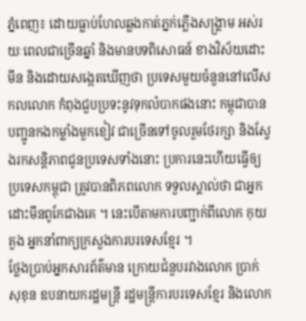ភ្នំពេញ៖ ដោយធ្លាប់ហែលឆ្លងកាត់ភ្នក់ភ្លើងសង្គ្រាម អស់រយៈពេលជាច្រើនឆ្នាំ និងមានបទពិសោធន៍ ខាងវិស័យដោះមីន និងដោយសង្កេតឃើញថា ប្រទេសមួយចំនួននៅលើសកលលោក កំពុងជួបប្រទះនូវទុកលំបាកផងនោះ កម្ពុជាបានបញ្ជូនកងកម្លាំងមួកខៀវ ជាច្រើនទៅចូលរួមថែរក្សា និងស្វែងរកសន្តិភាពជូនប្រទេសទាំងនោះ ប្រការនេះហើយធ្វើឲ្យប្រទេសកម្ពុជា ត្រូវបានពិភពលោក ទទួលស្គាល់ថា ជាអ្នកដោះមីនពូកែជាងគេ ។ នេះបើតាមការបញ្ជាក់ពីលោក កុយ គួង អ្នកនាំពាក្យក្រសួងការបរទេសខ្មែរ ។
ថ្លែងប្រាប់អ្នកសារព័ត៌មាន ក្រោយជំនួបរវាងលោក ប្រាក់ សុខុន ឧបនាយករដ្ឋមន្ត្រី រដ្ឋមន្ត្រីការបរទេសខ្មែរ និងលោក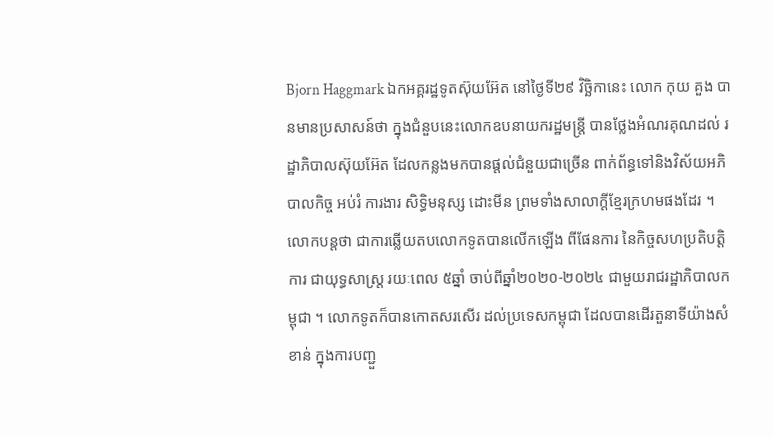Bjorn Haggmark ឯកអគ្គរដ្ឋទូតស៊ុយអ៊ែត នៅថ្ងៃទី២៩ វិច្ឆិកានេះ លោក កុយ គួង បានមានប្រសាសន៍ថា ក្នុងជំនួបនេះលោកឧបនាយករដ្ឋមន្ត្រី បានថ្លែងអំណរគុណដល់ រដ្ឋាភិបាលស៊ុយអ៊ែត ដែលកន្លងមកបានផ្ដល់ជំនួយជាច្រើន ពាក់ព័ន្ធទៅនិងវិស័យអភិបាលកិច្ច អប់រំ ការងារ សិទ្ធិមនុស្ស ដោះមីន ព្រមទាំងសាលាក្ដីខ្មែរក្រហមផងដែរ ។
លោកបន្តថា ជាការឆ្លើយតបលោកទូតបានលើកឡើង ពីផែនការ នៃកិច្ចសហប្រតិបត្តិការ ជាយុទ្ធសាស្ត្រ រយៈពេល ៥ឆ្នាំ ចាប់ពីឆ្នាំ២០២០-២០២៤ ជាមួយរាជរដ្ឋាភិបាលកម្ពុជា ។ លោកទូតក៏បានកោតសរសើរ ដល់ប្រទេសកម្ពុជា ដែលបានដើរតួនាទីយ៉ាងសំខាន់ ក្នុងការបញ្ជួ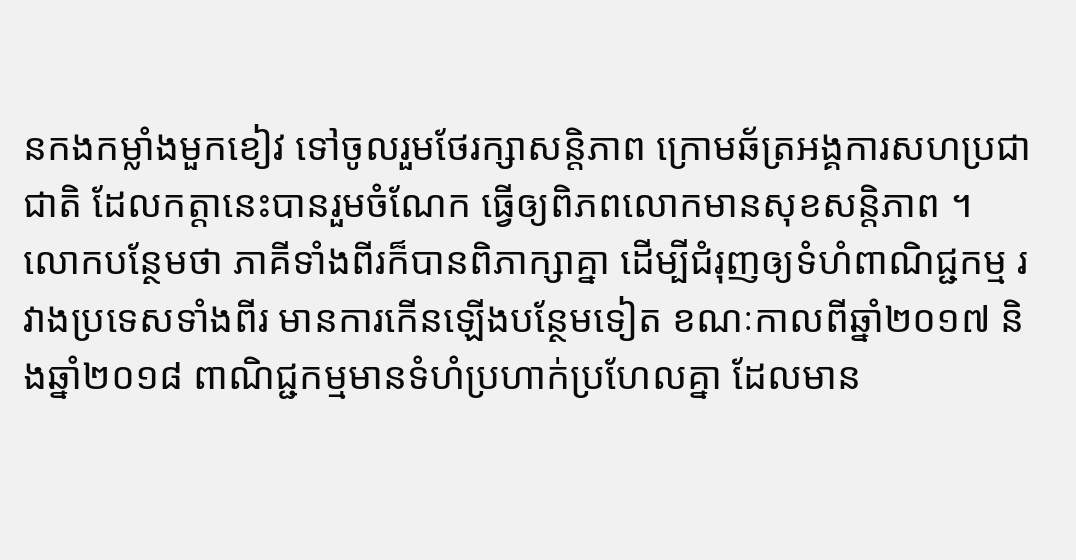នកងកម្លាំងមួកខៀវ ទៅចូលរួមថែរក្សាសន្តិភាព ក្រោមឆ័ត្រអង្គការសហប្រជាជាតិ ដែលកត្តានេះបានរួមចំណែក ធ្វើឲ្យពិភពលោកមានសុខសន្តិភាព ។
លោកបន្ថែមថា ភាគីទាំងពីរក៏បានពិភាក្សាគ្នា ដើម្បីជំរុញឲ្យទំហំពាណិជ្ជកម្ម រវាងប្រទេសទាំងពីរ មានការកើនឡើងបន្ថែមទៀត ខណៈកាលពីឆ្នាំ២០១៧ និងឆ្នាំ២០១៨ ពាណិជ្ជកម្មមានទំហំប្រហាក់ប្រហែលគ្នា ដែលមាន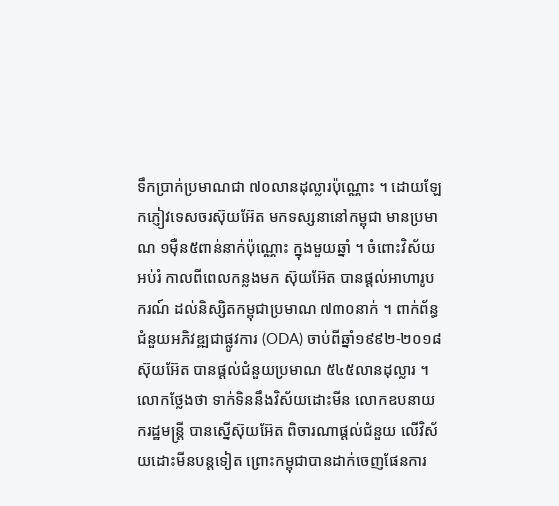ទឹកប្រាក់ប្រមាណជា ៧០លានដុល្លារប៉ុណ្ណោះ ។ ដោយឡែកភ្ញៀវទេសចរស៊ុយអ៊ែត មកទស្សនានៅកម្ពុជា មានប្រមាណ ១ម៉ឺន៥ពាន់នាក់ប៉ុណ្ណោះ ក្នុងមួយឆ្នាំ ។ ចំពោះវិស័យអប់រំ កាលពីពេលកន្លងមក ស៊ុយអ៊ែត បានផ្ដល់អាហារូបករណ៍ ដល់និស្សិតកម្ពុជាប្រមាណ ៧៣០នាក់ ។ ពាក់ព័ន្ធជំនួយអភិវឌ្ឍជាផ្លូវការ (ODA) ចាប់ពីឆ្នាំ១៩៩២-២០១៨ ស៊ុយអ៊ែត បានផ្ដល់ជំនួយប្រមាណ ៥៤៥លានដុល្លារ ។
លោកថ្លែងថា ទាក់ទិននឹងវិស័យដោះមីន លោកឧបនាយករដ្ឋមន្ត្រី បានស្នើស៊ុយអ៊ែត ពិចារណាផ្ដល់ជំនួយ លើវិស័យដោះមីនបន្តទៀត ព្រោះកម្ពុជាបានដាក់ចេញផែនការ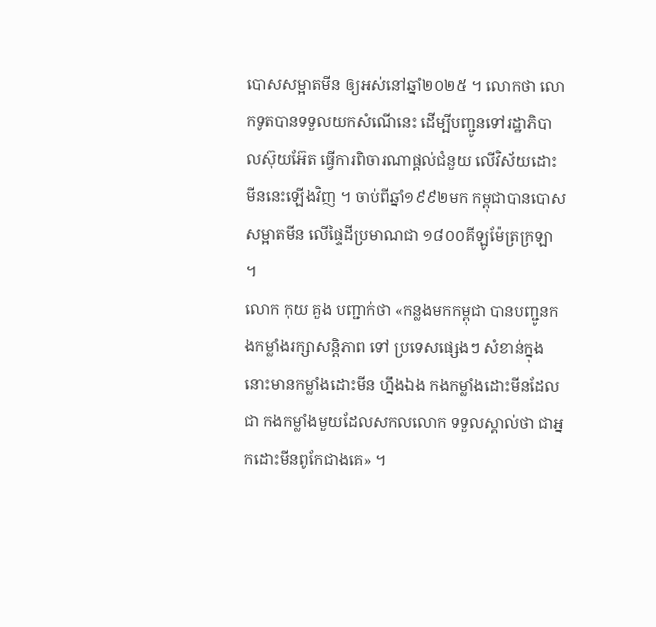បោសសម្អាតមីន ឲ្យអស់នៅឆ្នាំ២០២៥ ។ លោកថា លោកទូតបានទទួលយកសំណើនេះ ដើម្បីបញ្ជូនទៅរដ្ឋាភិបាលស៊ុយអ៊ែត ធ្វើការពិចារណាផ្ដល់ជំនួយ លើវិស័យដោះមីននេះឡើងវិញ ។ ចាប់ពីឆ្នាំ១៩៩២មក កម្ពុជាបានបោសសម្អាតមីន លើផ្ទៃដីប្រមាណជា ១៨០០គីឡូម៉ែត្រក្រឡា ។
លោក កុយ គួង បញ្ជាក់ថា «កន្លងមកកម្ពុជា បានបញ្ជូនកងកម្លាំងរក្សាសន្តិភាព ទៅ ប្រទេសផ្សេងៗ សំខាន់ក្នុងនោះមានកម្លាំងដោះមីន ហ្នឹងឯង កងកម្លាំងដោះមីនដែលជា កងកម្លាំងមួយដែលសកលលោក ទទួលស្គាល់ថា ជាអ្នកដោះមីនពូកែជាងគេ» ។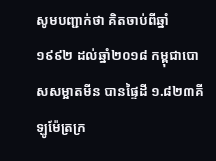សូមបញ្ជាក់ថា គិតចាប់ពីឆ្នាំ១៩៩២ ដល់ឆ្នាំ២០១៨ កម្ពុជាបោសសម្អាតមីន បានផ្ទៃដី ១.៨២៣គីឡូម៉ែត្រក្រ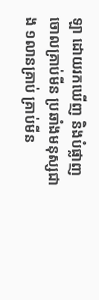ឡា ដោយរកឃើញ និងបំផ្លាញចោលគ្រាប់មីន ប្រឆាំងមនុស្សជាង ១លានគ្រាប់ គ្រាប់មីន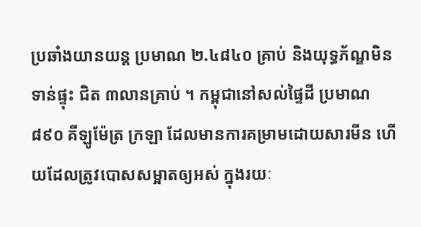ប្រឆាំងយានយន្ត ប្រមាណ ២.៤៨៤០ គ្រាប់ និងយុទ្ធភ័ណ្ឌមិនទាន់ផ្ទុះ ជិត ៣លានគ្រាប់ ។ កម្ពុជានៅសល់ផ្ទៃដី ប្រមាណ ៨៩០ គីឡូម៉ែត្រ ក្រឡា ដែលមានការគម្រាមដោយសារមីន ហើយដែលត្រូវបោសសម្អាតឲ្យអស់ ក្នុងរយៈ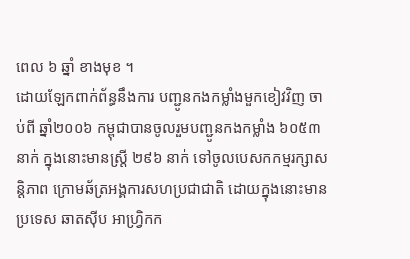ពេល ៦ ឆ្នាំ ខាងមុខ ។
ដោយឡែកពាក់ព័ន្ធនឹងការ បញ្ជូនកងកម្លាំងមួកខៀវវិញ ចាប់ពី ឆ្នាំ២០០៦ កម្ពុជាបានចូលរួមបញ្ជូនកងកម្លាំង ៦០៥៣នាក់ ក្នុងនោះមានស្ត្រី ២៩៦ នាក់ ទៅចូលបេសកកម្មរក្សាសន្តិភាព ក្រោមឆ័ត្រអង្គការសហប្រជាជាតិ ដោយក្នុងនោះមានប្រទេស ឆាតស៊ីប អាហ្វ្រិកក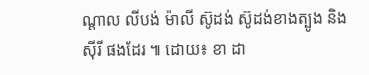ណ្តាល លីបង់ ម៉ាលី ស៊ូដង់ ស៊ូដង់ខាងត្បូង និង ស៊ីរី ផងដែរ ៕ ដោយ៖ ខា ដា